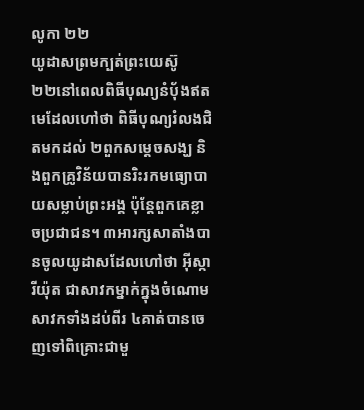លូកា ២២
យូដាសព្រមក្បត់ព្រះយេស៊ូ
២២នៅពេលពិធីបុណ្យនំបុ័ងឥតមេដែលហៅថា ពិធីបុណ្យរំលងជិតមកដល់ ២ពួកសម្ដេចសង្ឃ និងពួកគ្រូវិន័យបានរិះរកមធ្យោបាយសម្លាប់ព្រះអង្គ ប៉ុន្ដែពួកគេខ្លាចប្រជាជន។ ៣អារក្សសាតាំងបានចូលយូដាសដែលហៅថា អ៊ីស្ការីយ៉ុត ជាសាវកម្នាក់ក្នុងចំណោមសាវកទាំងដប់ពីរ ៤គាត់បានចេញទៅពិគ្រោះជាមួ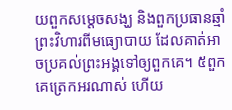យពួកសម្ដេចសង្ឃ និងពួកប្រធានឆ្មាំព្រះវិហារពីមធ្យោបាយ ដែលគាត់អាចប្រគល់ព្រះអង្គទៅឲ្យពួកគេ។ ៥ពួកគេត្រេកអរណាស់ ហើយ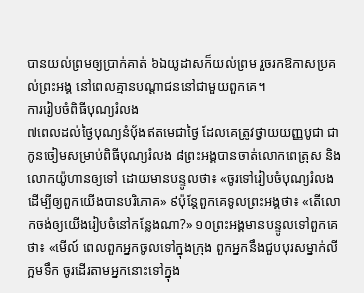បានយល់ព្រមឲ្យប្រាក់គាត់ ៦ឯយូដាសក៏យល់ព្រម រួចរកឱកាសប្រគល់ព្រះអង្គ នៅពេលគ្មានបណ្ដាជននៅជាមួយពួកគេ។
ការរៀបចំពិធីបុណ្យរំលង
៧ពេលដល់ថ្ងៃបុណ្យនំបុ័ងឥតមេជាថ្ងៃ ដែលគេត្រូវថ្វាយយញ្ញបូជា ជាកូនចៀមសម្រាប់ពិធីបុណ្យរំលង ៨ព្រះអង្គបានចាត់លោកពេត្រុស និងលោកយ៉ូហានឲ្យទៅ ដោយមានបន្ទូលថា៖ «ចូរទៅរៀបចំបុណ្យរំលង ដើម្បីឲ្យពួកយើងបានបរិភោគ» ៩ប៉ុន្ដែពួកគេទូលព្រះអង្គថា៖ «តើលោកចង់ឲ្យយើងរៀបចំនៅកន្លែងណា?» ១០ព្រះអង្គមានបន្ទូលទៅពួកគេថា៖ «មើល៍ ពេលពួកអ្នកចូលទៅក្នុងក្រុង ពួកអ្នកនឹងជួបបុរសម្នាក់លីក្អមទឹក ចូរដើរតាមអ្នកនោះទៅក្នុង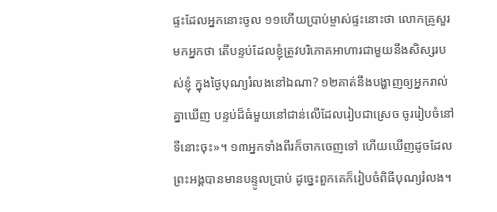ផ្ទះដែលអ្នកនោះចូល ១១ហើយប្រាប់ម្ចាស់ផ្ទះនោះថា លោកគ្រូសួរមកអ្នកថា តើបន្ទប់ដែលខ្ញុំត្រូវបរិភោគអាហារជាមួយនឹងសិស្សរបស់ខ្ញុំ ក្នុងថ្ងៃបុណ្យរំលងនៅឯណា? ១២គាត់នឹងបង្ហាញឲ្យអ្នករាល់គ្នាឃើញ បន្ទប់ដ៏ធំមួយនៅជាន់លើដែលរៀបជាស្រេច ចូររៀបចំនៅទីនោះចុះ»។ ១៣អ្នកទាំងពីរក៏ចាកចេញទៅ ហើយឃើញដូចដែលព្រះអង្គបានមានបន្ទូលប្រាប់ ដូច្នេះពួកគេក៏រៀបចំពិធីបុណ្យរំលង។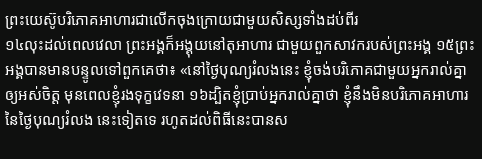ព្រះយេស៊ូបរិភោគអាហារជាលើកចុងក្រោយជាមួយសិស្សទាំងដប់ពីរ
១៤លុះដល់ពេលវេលា ព្រះអង្គក៏អង្គុយនៅតុអាហារ ជាមួយពួកសាវករបស់ព្រះអង្គ ១៥ព្រះអង្គបានមានបន្ទូលទៅពួកគេថា៖ «នៅថ្ងៃបុណ្យរំលងនេះ ខ្ញុំចង់បរិភោគជាមួយអ្នករាល់គ្នាឲ្យអស់ចិត្ដ មុនពេលខ្ញុំរងទុក្ខវេទនា ១៦ដ្បិតខ្ញុំបា្រប់អ្នករាល់គ្នាថា ខ្ញុំនឹងមិនបរិភោគអាហារនៃថ្ងៃបុណ្យរំលង នេះទៀតទេ រហូតដល់ពិធីនេះបានស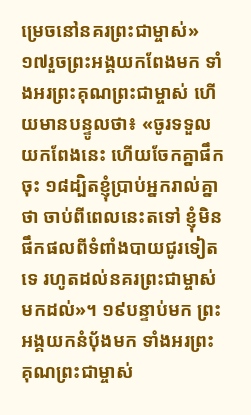ម្រេចនៅនគរព្រះជាម្ចាស់» ១៧រួចព្រះអង្គយកពែងមក ទាំងអរព្រះគុណព្រះជាម្ចាស់ ហើយមានបន្ទូលថា៖ «ចូរទទួលយកពែងនេះ ហើយចែកគ្នាផឹកចុះ ១៨ដ្បិតខ្ញុំបា្រប់អ្នករាល់គ្នាថា ចាប់ពីពេលនេះតទៅ ខ្ញុំមិនផឹកផលពីទំពាំងបាយជូរទៀតទេ រហូតដល់នគរព្រះជាម្ចាស់មកដល់»។ ១៩បន្ទាប់មក ព្រះអង្គយកនំបុ័ងមក ទាំងអរព្រះគុណព្រះជាម្ចាស់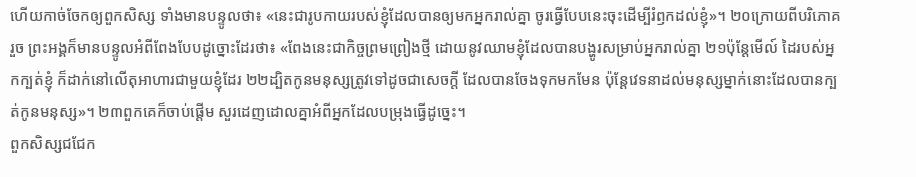ហើយកាច់ចែកឲ្យពួកសិស្ស ទាំងមានបន្ទូលថា៖ «នេះជារូបកាយរបស់ខ្ញុំដែលបានឲ្យមកអ្នករាល់គ្នា ចូរធ្វើបែបនេះចុះដើម្បីរំឭកដល់ខ្ញុំ»។ ២០ក្រោយពីបរិភោគរួច ព្រះអង្គក៏មានបន្ទូលអំពីពែងបែបដូច្នោះដែរថា៖ «ពែងនេះជាកិច្ចព្រមព្រៀងថ្មី ដោយនូវឈាមខ្ញុំដែលបានបង្ហូរសម្រាប់អ្នករាល់គ្នា ២១ប៉ុន្ដែមើល៍ ដៃរបស់អ្នកក្បត់ខ្ញុំ ក៏ដាក់នៅលើតុអាហារជាមួយខ្ញុំដែរ ២២ដ្បិតកូនមនុស្សត្រូវទៅដូចជាសេចក្តី ដែលបានចែងទុកមកមែន ប៉ុន្ដែវេទនាដល់មនុស្សម្នាក់នោះដែលបានក្បត់កូនមនុស្ស»។ ២៣ពួកគេក៏ចាប់ផ្តើម សួរដេញដោលគ្នាអំពីអ្នកដែលបម្រុងធ្វើដូច្នេះ។
ពួកសិស្សជជែក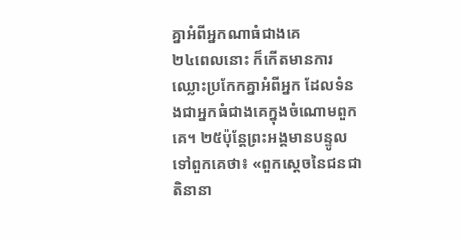គ្នាអំពីអ្នកណាធំជាងគេ
២៤ពេលនោះ ក៏កើតមានការឈ្លោះប្រកែកគ្នាអំពីអ្នក ដែលទំនងជាអ្នកធំជាងគេក្នុងចំណោមពួកគេ។ ២៥ប៉ុន្ដែព្រះអង្គមានបន្ទូលទៅពួកគេថា៖ «ពួកស្ដេចនៃជនជាតិនានា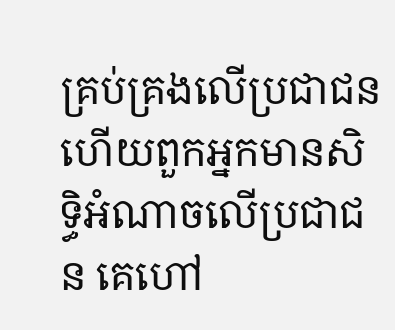គ្រប់គ្រងលើប្រជាជន ហើយពួកអ្នកមានសិទ្ធិអំណាចលើប្រជាជន គេហៅ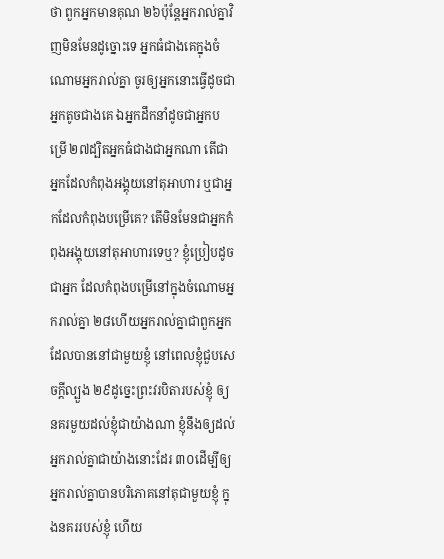ថា ពួកអ្នកមានគុណ ២៦ប៉ុន្ដែអ្នករាល់គ្នាវិញមិនមែនដូច្នោះទេ អ្នកធំជាងគេក្នុងចំណោមអ្នករាល់គ្នា ចូរឲ្យអ្នកនោះធ្វើដូចជាអ្នកតូចជាងគេ ឯអ្នកដឹកនាំដូចជាអ្នកបម្រើ ២៧ដ្បិតអ្នកធំជាងជាអ្នកណា តើជាអ្នកដែលកំពុងអង្គុយនៅតុអាហារ ឬជាអ្នកដែលកំពុងបម្រើគេ? តើមិនមែនជាអ្នកកំពុងអង្គុយនៅតុអាហារទេឬ? ខ្ញុំប្រៀបដូចជាអ្នក ដែលកំពុងបម្រើនៅក្នុងចំណោមអ្នករាល់គ្នា ២៨ហើយអ្នករាល់គ្នាជាពួកអ្នកដែលបាននៅជាមួយខ្ញុំ នៅពេលខ្ញុំជួបសេចក្ដីល្បួង ២៩ដូច្នេះព្រះវរបិតារបស់ខ្ញុំ ឲ្យនគរមួយដល់ខ្ញុំជាយ៉ាងណា ខ្ញុំនឹងឲ្យដល់អ្នករាល់គ្នាជាយ៉ាងនោះដែរ ៣០ដើម្បីឲ្យអ្នករាល់គ្នាបានបរិភោគនៅតុជាមួយខ្ញុំ ក្នុងនគររបស់ខ្ញុំ ហើយ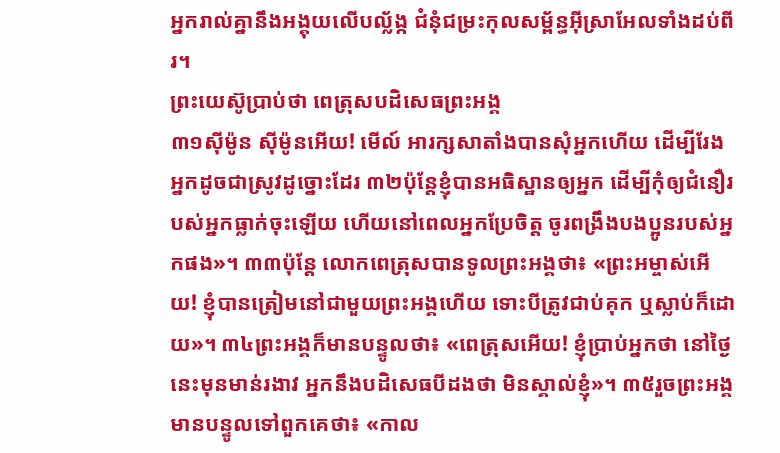អ្នករាល់គ្នានឹងអង្គុយលើបល្ល័ង្ក ជំនុំជម្រះកុលសម្ព័ន្ធអ៊ីស្រាអែលទាំងដប់ពីរ។
ព្រះយេស៊ូប្រាប់ថា ពេត្រុសបដិសេធព្រះអង្គ
៣១ស៊ីម៉ូន ស៊ីម៉ូនអើយ! មើល៍ អារក្សសាតាំងបានសុំអ្នកហើយ ដើម្បីរែងអ្នកដូចជាស្រូវដូច្នោះដែរ ៣២ប៉ុន្ដែខ្ញុំបានអធិស្ឋានឲ្យអ្នក ដើម្បីកុំឲ្យជំនឿរបស់អ្នកធ្លាក់ចុះឡើយ ហើយនៅពេលអ្នកប្រែចិត្ដ ចូរពង្រឹងបងប្អូនរបស់អ្នកផង»។ ៣៣ប៉ុន្ដែ លោកពេត្រុសបានទូលព្រះអង្គថា៖ «ព្រះអម្ចាស់អើយ! ខ្ញុំបានត្រៀមនៅជាមួយព្រះអង្គហើយ ទោះបីត្រូវជាប់គុក ឬស្លាប់ក៏ដោយ»។ ៣៤ព្រះអង្គក៏មានបន្ទូលថា៖ «ពេត្រុសអើយ! ខ្ញុំបា្រប់អ្នកថា នៅថ្ងៃនេះមុនមាន់រងាវ អ្នកនឹងបដិសេធបីដងថា មិនស្គាល់ខ្ញុំ»។ ៣៥រួចព្រះអង្គមានបន្ទូលទៅពួកគេថា៖ «កាល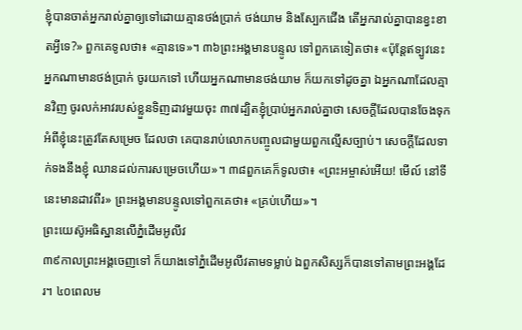ខ្ញុំបានចាត់អ្នករាល់គ្នាឲ្យទៅដោយគ្មានថង់បា្រក់ ថង់យាម និងស្បែកជើង តើអ្នករាល់គ្នាបានខ្វះខាតអ្វីទេ?» ពួកគេទូលថា៖ «គ្មានទេ»។ ៣៦ព្រះអង្គមានបន្ទូល ទៅពួកគេទៀតថា៖ «ប៉ុន្ដែឥទ្បូវនេះ អ្នកណាមានថង់បា្រក់ ចូរយកទៅ ហើយអ្នកណាមានថង់យាម ក៏យកទៅដូចគ្នា ឯអ្នកណាដែលគ្មានវិញ ចូរលក់អាវរបស់ខ្លួនទិញដាវមួយចុះ ៣៧ដ្បិតខ្ញុំបា្រប់អ្នករាល់គ្នាថា សេចក្ដីដែលបានចែងទុក អំពីខ្ញុំនេះត្រូវតែសម្រេច ដែលថា គេបានរាប់លោកបញ្ចូលជាមួយពួកល្មើសច្បាប់។ សេចក្ដីដែលទាក់ទងនឹងខ្ញុំ ឈានដល់ការសម្រេចហើយ»។ ៣៨ពួកគេក៏ទូលថា៖ «ព្រះអម្ចាស់អើយ! មើល៍ នៅទីនេះមានដាវពីរ» ព្រះអង្គមានបន្ទូលទៅពួកគេថា៖ «គ្រប់ហើយ»។
ព្រះយេស៊ូអធិស្ឋានលើភ្នំដើមអូលីវ
៣៩កាលព្រះអង្គចេញទៅ ក៏យាងទៅភ្នំដើមអូលីវតាមទម្លាប់ ឯពួកសិស្សក៏បានទៅតាមព្រះអង្គដែរ។ ៤០ពេលម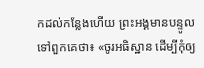កដល់កន្លែងហើយ ព្រះអង្គមានបន្ទូលទៅពួកគេថា៖ «ចូរអធិស្ឋាន ដើម្បីកុំឲ្យ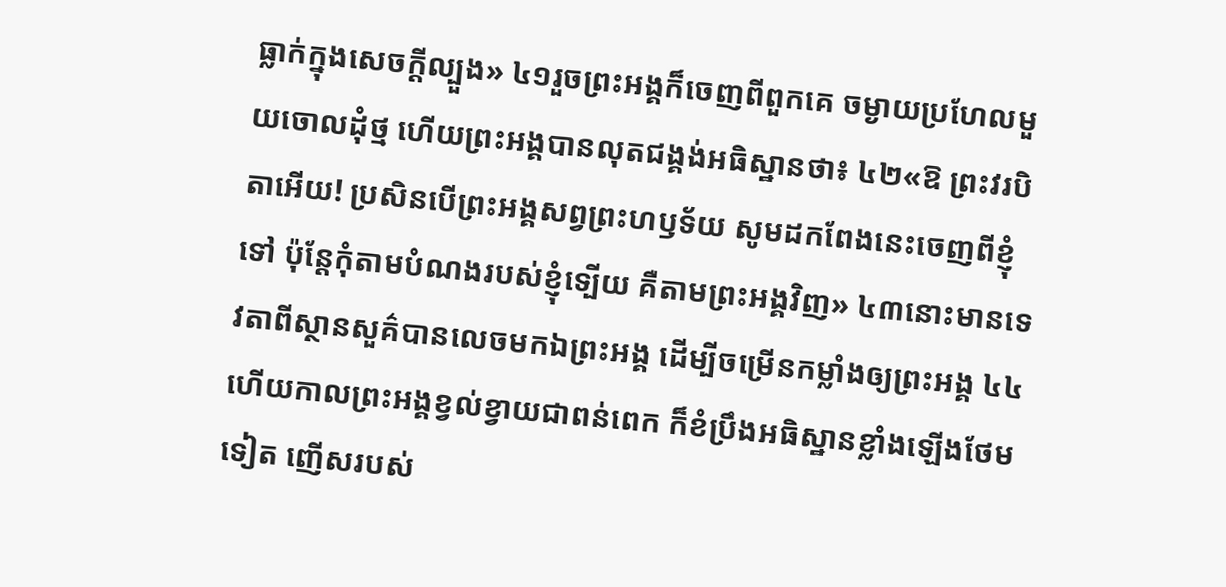ធ្លាក់ក្នុងសេចក្តីល្បួង» ៤១រួចព្រះអង្គក៏ចេញពីពួកគេ ចម្ងាយប្រហែលមួយចោលដុំថ្ម ហើយព្រះអង្គបានលុតជង្គង់អធិស្ឋានថា៖ ៤២«ឱ ព្រះវរបិតាអើយ! ប្រសិនបើព្រះអង្គសព្វព្រះហឫទ័យ សូមដកពែងនេះចេញពីខ្ញុំទៅ ប៉ុន្ដែកុំតាមបំណងរបស់ខ្ញុំទ្បើយ គឺតាមព្រះអង្គវិញ» ៤៣នោះមានទេវតាពីស្ថានសួគ៌បានលេចមកឯព្រះអង្គ ដើម្បីចម្រើនកម្លាំងឲ្យព្រះអង្គ ៤៤ហើយកាលព្រះអង្គខ្វល់ខ្វាយជាពន់ពេក ក៏ខំប្រឹងអធិស្ឋានខ្លាំងឡើងថែមទៀត ញើសរបស់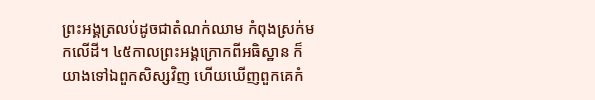ព្រះអង្គត្រលប់ដូចជាតំណក់ឈាម កំពុងស្រក់មកលើដី។ ៤៥កាលព្រះអង្គក្រោកពីអធិស្ឋាន ក៏យាងទៅឯពួកសិស្សវិញ ហើយឃើញពួកគេកំ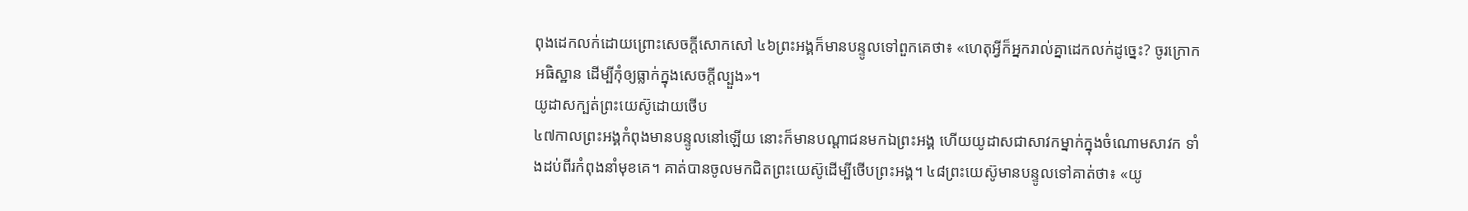ពុងដេកលក់ដោយព្រោះសេចក្ដីសោកសៅ ៤៦ព្រះអង្គក៏មានបន្ទូលទៅពួកគេថា៖ «ហេតុអ្វីក៏អ្នករាល់គ្នាដេកលក់ដូច្នេះ? ចូរក្រោកអធិស្ឋាន ដើម្បីកុំឲ្យធ្លាក់ក្នុងសេចក្តីល្បួង»។
យូដាសក្បត់ព្រះយេស៊ូដោយថើប
៤៧កាលព្រះអង្គកំពុងមានបន្ទូលនៅឡើយ នោះក៏មានបណ្ដាជនមកឯព្រះអង្គ ហើយយូដាសជាសាវកម្នាក់ក្នុងចំណោមសាវក ទាំងដប់ពីរកំពុងនាំមុខគេ។ គាត់បានចូលមកជិតព្រះយេស៊ូដើម្បីថើបព្រះអង្គ។ ៤៨ព្រះយេស៊ូមានបន្ទូលទៅគាត់ថា៖ «យូ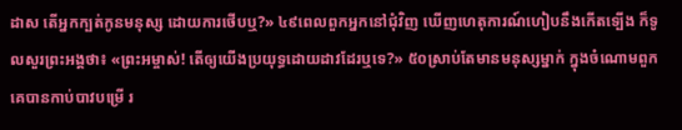ដាស តើអ្នកក្បត់កូនមនុស្ស ដោយការថើបឬ?» ៤៩ពេលពួកអ្នកនៅជុំវិញ ឃើញហេតុការណ៍ហៀបនឹងកើតទ្បើង ក៏ទូលសួរព្រះអង្គថា៖ «ព្រះអម្ចាស់! តើឲ្យយើងប្រយុទ្ធដោយដាវដែរឬទេ?» ៥០ស្រាប់តែមានមនុស្សម្នាក់ ក្នុងចំណោមពួកគេបានកាប់បាវបម្រើ រ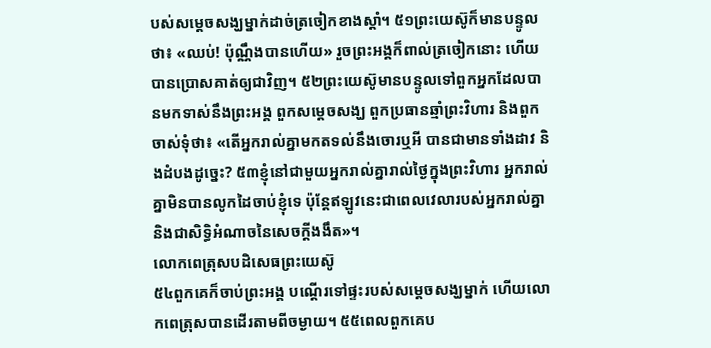បស់សម្តេចសង្ឃម្នាក់ដាច់ត្រចៀកខាងស្ដាំ។ ៥១ព្រះយេស៊ូក៏មានបន្ទូលថា៖ «ឈប់! ប៉ុណ្ណឹងបានហើយ» រួចព្រះអង្គក៏ពាល់ត្រចៀកនោះ ហើយបានប្រោសគាត់ឲ្យជាវិញ។ ៥២ព្រះយេស៊ូមានបន្ទូលទៅពួកអ្នកដែលបានមកទាស់នឹងព្រះអង្គ ពួកសម្តេចសង្ឃ ពួកប្រធានឆ្មាំព្រះវិហារ និងពួកចាស់ទុំថា៖ «តើអ្នករាល់គ្នាមកតទល់នឹងចោរឬអី បានជាមានទាំងដាវ និងដំបងដូច្នេះ? ៥៣ខ្ញុំនៅជាមួយអ្នករាល់គ្នារាល់ថ្ងៃក្នុងព្រះវិហារ អ្នករាល់គ្នាមិនបានលូកដៃចាប់ខ្ញុំទេ ប៉ុន្ដែឥឡូវនេះជាពេលវេលារបស់អ្នករាល់គ្នា និងជាសិទ្ធិអំណាចនៃសេចក្តីងងឹត»។
លោកពេត្រុសបដិសេធព្រះយេស៊ូ
៥៤ពួកគេក៏ចាប់ព្រះអង្គ បណ្ដើរទៅផ្ទះរបស់សម្តេចសង្ឃម្នាក់ ហើយលោកពេត្រុសបានដើរតាមពីចម្ងាយ។ ៥៥ពេលពួកគេប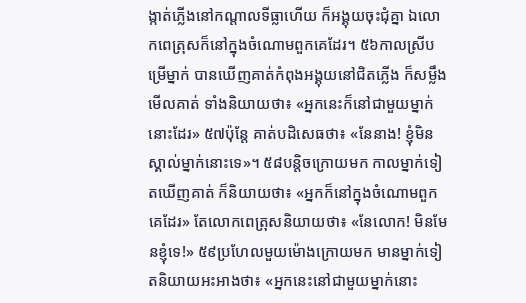ង្កាត់ភ្លើងនៅកណ្ដាលទីធ្លាហើយ ក៏អង្គុយចុះជុំគ្នា ឯលោកពេត្រុសក៏នៅក្នុងចំណោមពួកគេដែរ។ ៥៦កាលស្រីបម្រើម្នាក់ បានឃើញគាត់កំពុងអង្គុយនៅជិតភ្លើង ក៏សម្លឹងមើលគាត់ ទាំងនិយាយថា៖ «អ្នកនេះក៏នៅជាមួយម្នាក់នោះដែរ» ៥៧ប៉ុន្ដែ គាត់បដិសេធថា៖ «នែនាង! ខ្ញុំមិនស្គាល់ម្នាក់នោះទេ»។ ៥៨បន្តិចក្រោយមក កាលម្នាក់ទៀតឃើញគាត់ ក៏និយាយថា៖ «អ្នកក៏នៅក្នុងចំណោមពួកគេដែរ» តែលោកពេត្រុសនិយាយថា៖ «នែលោក! មិនមែនខ្ញុំទេ!» ៥៩ប្រហែលមួយម៉ោងក្រោយមក មានម្នាក់ទៀតនិយាយអះអាងថា៖ «អ្នកនេះនៅជាមួយម្នាក់នោះ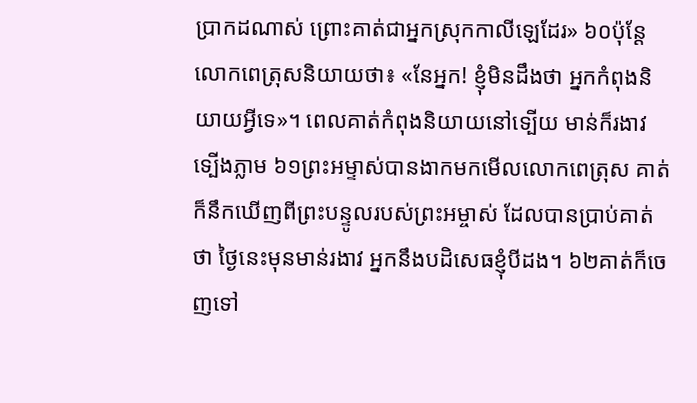ប្រាកដណាស់ ព្រោះគាត់ជាអ្នកស្រុកកាលីឡេដែរ» ៦០ប៉ុន្ដែ លោកពេត្រុសនិយាយថា៖ «នែអ្នក! ខ្ញុំមិនដឹងថា អ្នកកំពុងនិយាយអ្វីទេ»។ ពេលគាត់កំពុងនិយាយនៅទ្បើយ មាន់ក៏រងាវទ្បើងភ្លាម ៦១ព្រះអម្ទាស់បានងាកមកមើលលោកពេត្រុស គាត់ក៏នឹកឃើញពីព្រះបន្ទូលរបស់ព្រះអម្ចាស់ ដែលបានប្រាប់គាត់ថា ថ្ងៃនេះមុនមាន់រងាវ អ្នកនឹងបដិសេធខ្ញុំបីដង។ ៦២គាត់ក៏ចេញទៅ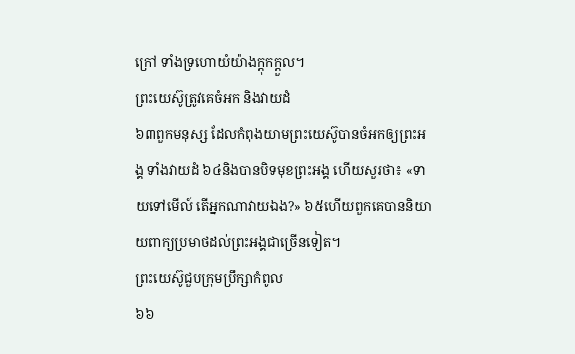ក្រៅ ទាំងទ្រហោយំយ៉ាងក្ដុកក្ដួល។
ព្រះយេស៊ូត្រូវគេចំអក និងវាយដំ
៦៣ពួកមនុស្ស ដែលកំពុងយាមព្រះយេស៊ូបានចំអកឲ្យព្រះអង្គ ទាំងវាយដំ ៦៤និងបានបិទមុខព្រះអង្គ ហើយសួរថា៖ «ទាយទៅមើល៍ តើអ្នកណាវាយឯង?» ៦៥ហើយពួកគេបាននិយាយពាក្យប្រមាថដល់ព្រះអង្គជាច្រើនទៀត។
ព្រះយេស៊ូជួបក្រុមប្រឹក្សាកំពូល
៦៦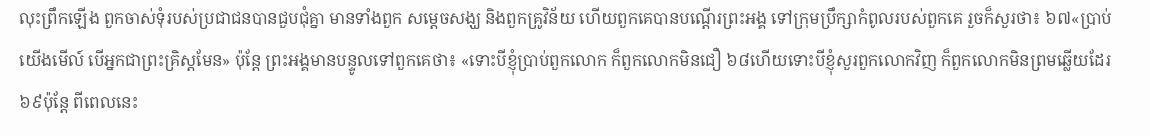លុះពឹ្រកឡើង ពួកចាស់ទុំរបស់ប្រជាជនបានជួបជុំគ្នា មានទាំងពួក សម្តេចសង្ឃ និងពួកគ្រូវិន័យ ហើយពួកគេបានបណ្ដើរព្រះអង្គ ទៅក្រុមប្រឹក្សាកំពូលរបស់ពួកគេ រួចក៏សួរថា៖ ៦៧«បា្រប់យើងមើល៍ បើអ្នកជាព្រះគ្រិស្ដមែន» ប៉ុន្ដែ ព្រះអង្គមានបន្ទូលទៅពួកគេថា៖ «ទោះបីខ្ញុំបា្រប់ពួកលោក ក៏ពួកលោកមិនជឿ ៦៨ហើយទោះបីខ្ញុំសួរពួកលោកវិញ ក៏ពួកលោកមិនព្រមឆ្លើយដែរ ៦៩ប៉ុន្ដែ ពីពេលនេះ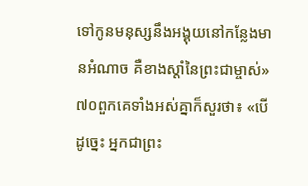ទៅកូនមនុស្សនឹងអង្គុយនៅកន្លែងមានអំណាច គឺខាងស្ដាំនៃព្រះជាម្ចាស់» ៧០ពួកគេទាំងអស់គ្នាក៏សួរថា៖ «បើ ដូច្នេះ អ្នកជាព្រះ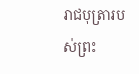រាជបុត្រារបស់ព្រះ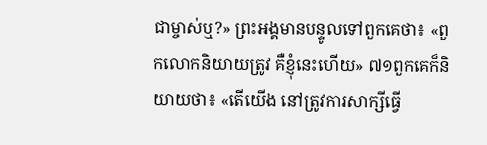ជាម្ចាស់ឬ?» ព្រះអង្គមានបន្ទូលទៅពួកគេថា៖ «ពួកលោកនិយាយត្រូវ គឺខ្ញុំនេះហើយ» ៧១ពួកគេក៏និយាយថា៖ «តើយើង នៅត្រូវការសាក្សីធ្វើ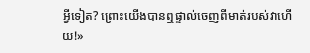អ្វីទៀត? ព្រោះយើងបានឮផ្ទាល់ចេញពីមាត់របស់វាហើយ!»